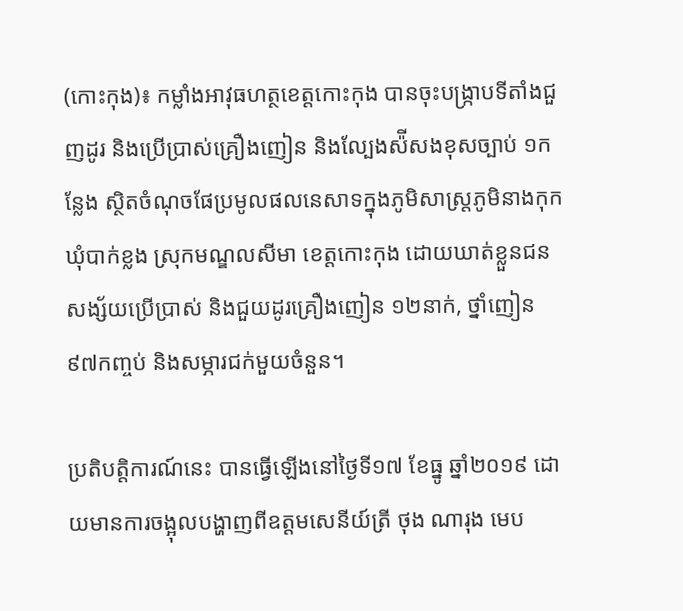(កោះកុង)៖ កម្លាំងអាវុធហត្ថខេត្តកោះកុង បានចុះបង្ក្រាបទីតាំងជួញដូរ និងប្រើប្រាស់គ្រឿងញៀន និងល្បែងស៉ីសងខុសច្បាប់ ១កន្លែង ស្ថិតចំណុចផែប្រមូលផលនេសាទក្នុងភូមិសាស្ត្រភូមិនាងកុក ឃុំបាក់ខ្លង ស្រុកមណ្ឌលសីមា ខេត្តកោះកុង ដោយឃាត់ខ្លួនជនសង្ស័យប្រើប្រាស់ និងជួយដូរគ្រឿងញៀន ១២នាក់, ថ្នាំញៀន ៩៧កញ្ចប់ និងសម្ភារជក់មួយចំនួន។

ប្រតិបត្តិការណ៍នេះ បានធ្វើឡើងនៅថ្ងៃទី១៧ ខែធ្នូ ឆ្នាំ២០១៩ ដោយមានការចង្អុលបង្ហាញពីឧត្តមសេនីយ៍ត្រី ថុង ណារុង មេប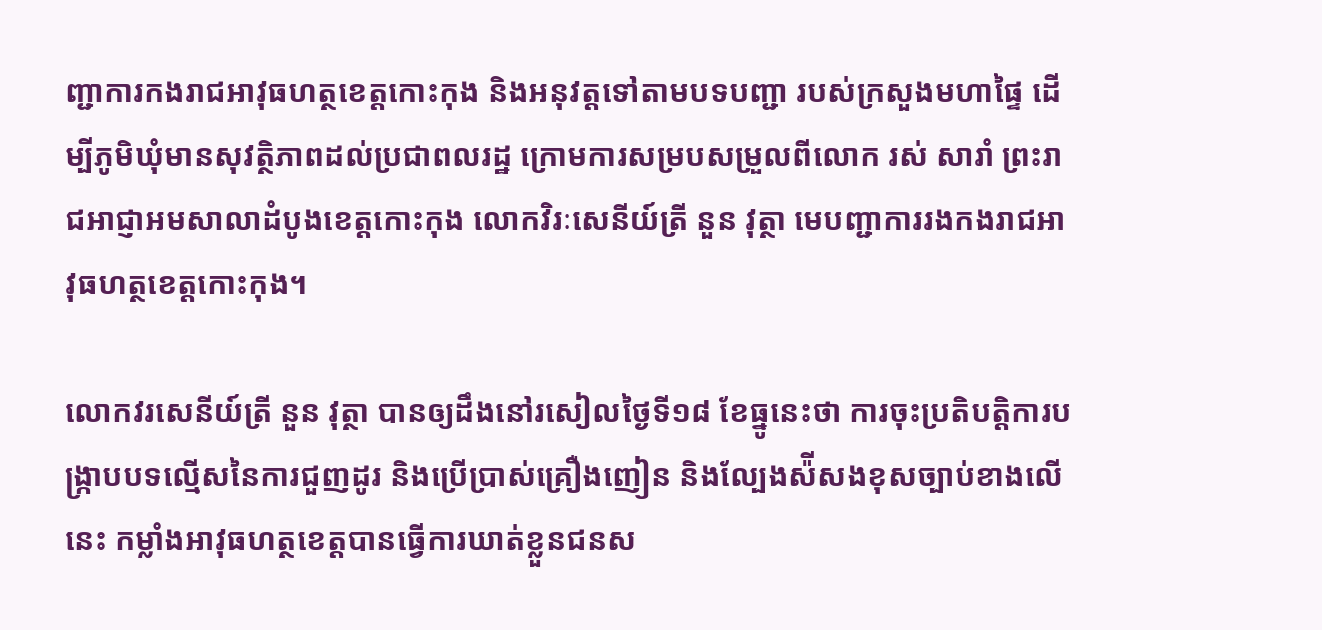ញ្ជាការកងរាជអាវុធហត្ថខេត្តកោះកុង និងអនុវត្តទៅតាមបទបញ្ជា របស់ក្រសួងមហាផ្ទៃ ដើម្បីភូមិឃុំមានសុវត្ថិភាពដល់ប្រជាពលរដ្ឋ ក្រោមការសម្របសម្រួលពីលោក រស់ សារាំ ព្រះរាជអាជ្ញាអមសាលាដំបូងខេត្តកោះកុង លោកវិរៈសេនីយ៍ត្រី នួន វុត្ថា មេបញ្ជាការរងកងរាជអាវុធហត្ថខេត្តកោះកុង។

លោកវរសេនីយ៍ត្រី នួន វុត្ថា បានឲ្យដឹងនៅរសៀលថ្ងៃទី១៨ ខែធ្នូនេះថា ការចុះប្រតិបត្តិការបង្រ្កាបបទល្មើសនៃការជួញដូរ និងប្រើប្រាស់គ្រឿងញៀន និងល្បែងស៉ីសងខុសច្បាប់ខាងលើនេះ កម្លាំងអាវុធហត្ថខេត្តបានធ្វើការឃាត់ខ្លួនជនស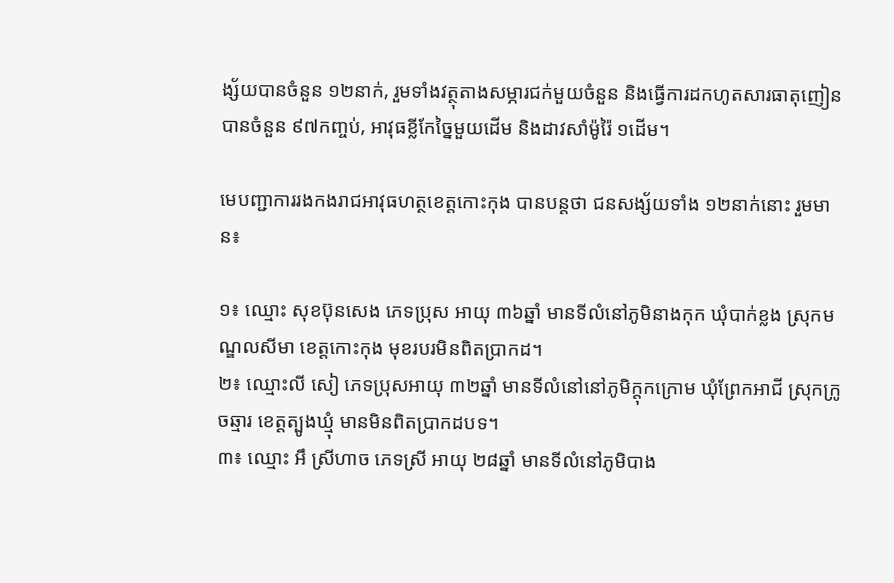ង្ស័យបានចំនួន ១២នាក់, រួមទាំងវត្ថុតាងសម្ភារជក់មួយចំនួន និងធ្វើការដកហូតសារធាតុញៀនបានចំនួន ៩៧កញ្ចប់, អាវុធខ្លីកែច្នៃមួយដើម និងដាវសាំម៉ូរ៉ៃ ១ដើម។

មេបញ្ជាការរងកងរាជអាវុធហត្ថខេត្តកោះកុង បានបន្តថា ជនសង្ស័យទាំង ១២នាក់នោះ រួមមាន៖

១៖ ឈ្មោះ សុខប៊ុនសេង ភេទប្រុស អាយុ ៣៦ឆ្នាំ មានទីលំនៅភូមិនាងកុក ឃុំបាក់ខ្លង ស្រុកមណ្ឌលសីមា ខេត្តកោះកុង មុខរបរមិនពិតប្រាកដ។
២៖ ឈ្មោះលី សៀ ភេទប្រុសអាយុ ៣២ឆ្នាំ មានទីលំនៅនៅភូមិក្តុកក្រោម ឃុំព្រែកអាជី ស្រុកក្រូចឆ្មារ ខេត្តត្បូងឃ្មុំ មានមិនពិតប្រាកដបទ។
៣៖ ឈ្មោះ អឹ ស្រីហាច ភេទស្រី អាយុ ២៨ឆ្នាំ មានទីលំនៅភូមិបាង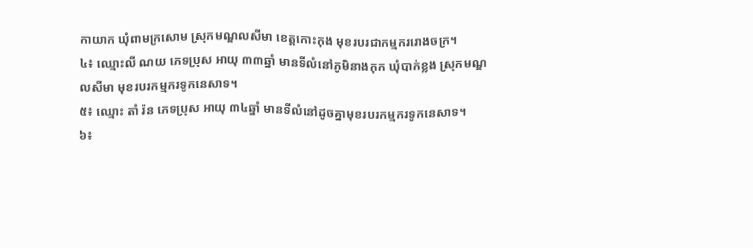កាយាក ឃុំពាមក្រសោម ស្រុកមណ្ឌលសីមា ខេត្តកោះកុង មុខរបរជាកម្មកររោងចក្រ។
៤៖ ឈ្មោះលី ណយ ភេទប្រុស អាយុ ៣៣ឆ្នាំ មានទីលំនៅភូមិនាងកុក ឃុំបាក់ខ្លង ស្រុកមណ្ឌលសីមា មុខរបរកម្មករទូកនេសាទ។
៥៖ ឈ្មោះ តាំ រ៉ន ភេទប្រុស អាយុ ៣៤ឆ្នាំ មានទីលំនៅដូចគ្នាមុខរបរកម្មករទូកនេសាទ។
៦៖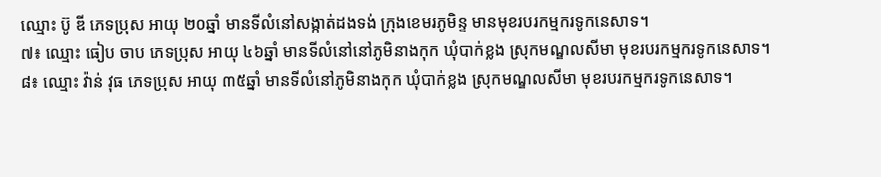ឈ្មោះ ប៊ូ ឌី ភេទប្រុស អាយុ ២០ឆ្នាំ មានទីលំនៅសង្កាត់ដងទង់ ក្រុងខេមរភូមិន្ទ មានមុខរបរកម្មករទូកនេសាទ។
៧៖ ឈ្មោះ ធៀប ចាប ភេទប្រុស អាយុ ៤៦ឆ្នាំ មានទីលំនៅនៅភូមិនាងកុក ឃុំបាក់ខ្លង ស្រុកមណ្ឌលសីមា មុខរបរកម្មករទូកនេសាទ។
៨៖ ឈ្មោះ វ៉ាន់ វុធ ភេទប្រុស អាយុ ៣៥ឆ្នាំ មានទីលំនៅភូមិនាងកុក ឃុំបាក់ខ្លង ស្រុកមណ្ឌលសីមា មុខរបរកម្មករទូកនេសាទ។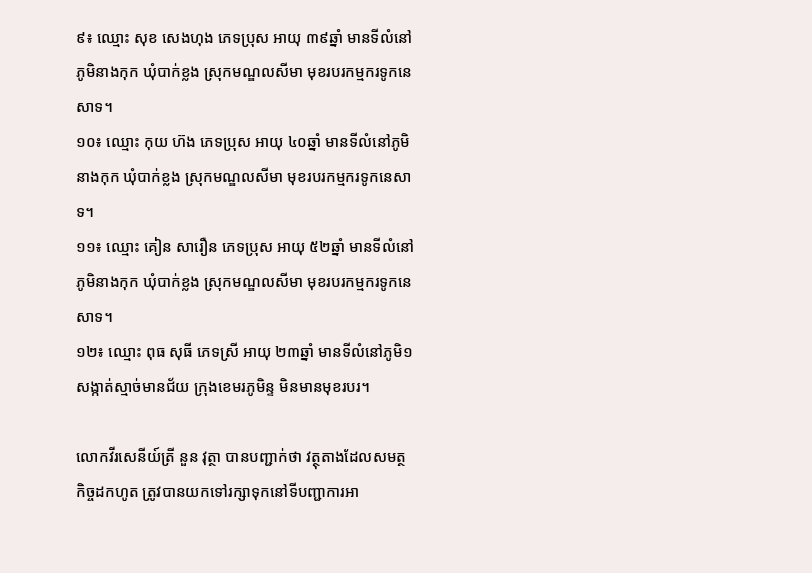៩៖ ឈ្មោះ សុខ សេងហុង ភេទប្រុស អាយុ ៣៩ឆ្នាំ មានទីលំនៅភូមិនាងកុក ឃុំបាក់ខ្លង ស្រុកមណ្ឌលសីមា មុខរបរកម្មករទូកនេសាទ។
១០៖ ឈ្មោះ កុយ ហ៊ង ភេទប្រុស អាយុ ៤០ឆ្នាំ មានទីលំនៅភូមិនាងកុក ឃុំបាក់ខ្លង ស្រុកមណ្ឌលសីមា មុខរបរកម្មករទូកនេសាទ។
១១៖ ឈ្មោះ គៀន សារឿន ភេទប្រុស អាយុ ៥២ឆ្នាំ មានទីលំនៅភូមិនាងកុក ឃុំបាក់ខ្លង ស្រុកមណ្ឌលសីមា មុខរបរកម្មករទូកនេសាទ។
១២៖ ឈ្មោះ ពុធ សុធី ភេទស្រី អាយុ ២៣ឆ្នាំ មានទីលំនៅភូមិ១ សង្កាត់ស្មាច់មានជ័យ ក្រុងខេមរភូមិន្ទ មិនមានមុខរបរ។

លោកវីរសេនីយ៍ត្រី នួន វុត្ថា បានបញ្ជាក់ថា វត្ថុតាងដែលសមត្ថកិច្ចដកហូត ត្រូវបានយកទៅរក្សាទុកនៅទីបញ្ជាការអា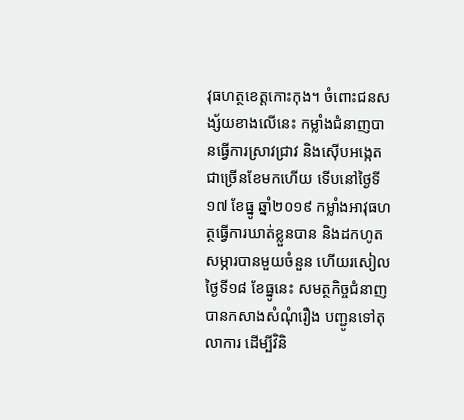វុធហត្ថខេត្តកោះកុង។ ចំពោះជនសង្ស័យខាងលើនេះ កម្លាំងជំនាញបានធ្វើការស្រាវជ្រាវ និងស៊ើបអង្កេតជាច្រើនខែមកហើយ ទើបនៅថ្ងៃទី១៧ ខែធ្នូ ឆ្នាំ២០១៩ កម្លាំងអាវុធហត្ថធ្វើការឃាត់ខ្លួនបាន និងដកហូតសម្ភារបានមួយចំនួន ហើយរសៀលថ្ងៃទី១៨ ខែធ្នូនេះ សមត្ថកិច្ចជំនាញបានកសាងសំណុំរឿង បញ្ជូនទៅតុលាការ ដើម្បីវិនិ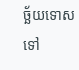ច្ឆ័យទោសទៅ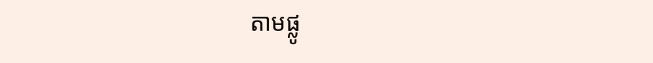តាមផ្លូ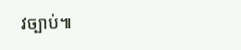វច្បាប់៕